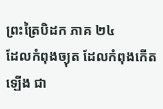ព្រះត្រៃបិដក ភាគ ២៤
ដែលកំពុងច្យុត ដែលកំពុងកើតឡើង ជា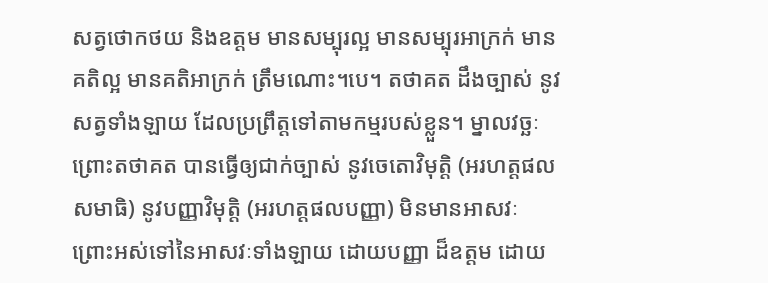សត្វថោកថយ និងឧត្តម មានសម្បុរល្អ មានសម្បុរអាក្រក់ មានគតិល្អ មានគតិអាក្រក់ ត្រឹមណោះ។បេ។ តថាគត ដឹងច្បាស់ នូវសត្វទាំងឡាយ ដែលប្រព្រឹត្តទៅតាមកម្មរបស់ខ្លួន។ ម្នាលវច្ឆៈ ព្រោះតថាគត បានធ្វើឲ្យជាក់ច្បាស់ នូវចេតោវិមុត្តិ (អរហត្តផលសមាធិ) នូវបញ្ញាវិមុត្តិ (អរហត្តផលបញ្ញា) មិនមានអាសវៈ ព្រោះអស់ទៅនៃអាសវៈទាំងឡាយ ដោយបញ្ញា ដ៏ឧត្តម ដោយ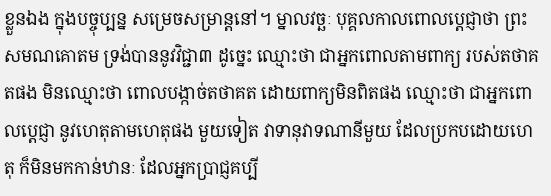ខ្លួនឯង ក្នុងបច្ចុប្បន្ន សម្រេចសម្រាន្តនៅ។ ម្នាលវច្ឆៈ បុគ្គលកាលពោលប្តេជ្ញាថា ព្រះសមណគោតម ទ្រង់បាននូវវិជ្ជា៣ ដូច្នេះ ឈ្មោះថា ជាអ្នកពោលតាមពាក្យ របស់តថាគតផង មិនឈ្មោះថា ពោលបង្កាច់តថាគត ដោយពាក្យមិនពិតផង ឈ្មោះថា ជាអ្នកពោលប្តេជ្ញា នូវហេតុតាមហេតុផង មួយទៀត វាទានុវាទណានីមួយ ដែលប្រកបដោយហេតុ ក៏មិនមកកាន់ឋានៈ ដែលអ្នកប្រាជ្ញគប្បី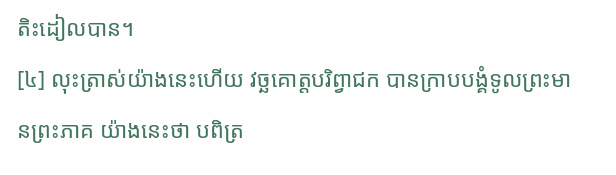តិះដៀលបាន។
[៤] លុះត្រាស់យ៉ាងនេះហើយ វច្ឆគោត្តបរិព្វាជក បានក្រាបបង្គំទូលព្រះមានព្រះភាគ យ៉ាងនេះថា បពិត្រ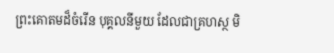ព្រះគោតមដ៏ចំរើន បុគ្គលនីមួយ ដែលជាគ្រហស្ថ មិ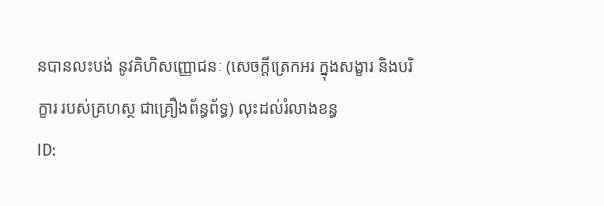នបានលះបង់ នូវគិហិសញ្ញោជនៈ (សេចក្តីត្រេកអរ ក្នុងសង្ខារ និងបរិក្ខារ របស់គ្រហស្ថ ជាគ្រឿងព័ន្ធព័ទ្ធ) លុះដល់រំលាងខន្ធ
ID: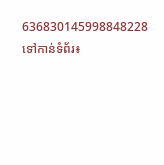636830145998848228
ទៅកាន់ទំព័រ៖